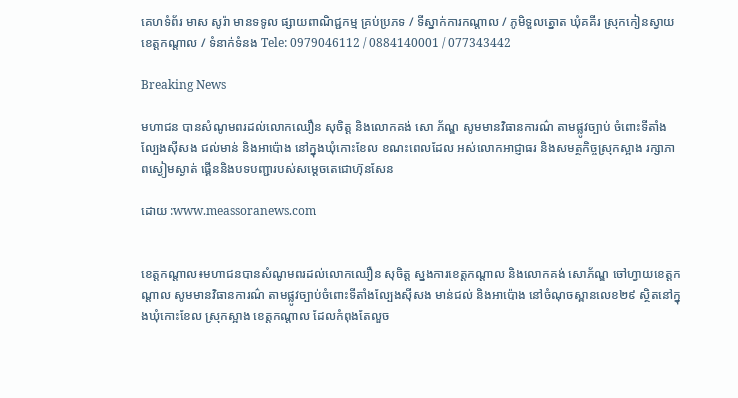គេហទំព័រ មាស សូរ៉ា មានទទូល ផ្សាយពាណិជ្ជកម្ម គ្រប់ប្រភទ / ទីស្នាក់ការកណ្តាល / ភូមិទួលត្នោត ឃុំគគីរ ស្រុកកៀនស្វាយ ខេត្តកណ្តាល / ទំនាក់ទំនង Tele: 0979046112 / 0884140001 / 077343442

Breaking News

មហាជន បានសំណូមពរដល់លោកឈឿន សុចិត្ត និងលោកគង់ សោ ភ័ណ្ឌ សូមមានវិធានការណ៌ តាមផ្លូវច្បាប់ ចំពោះទីតាំងល្បែងស៊ីសង ជល់មាន់ និងអាប៉ោង នៅក្នុងឃុំកោះខែល ខណះពេលដែល អស់លោកអាជ្ញាធរ និងសមត្ថកិច្ចស្រុកស្អាង រក្សាភាពស្ងៀមស្ងាត់ ផ្គើននិងបទបញ្ជារបស់សម្តេចតេជោហ៊ុនសែន

ដោយ :www.meassoranews.com


ខេត្តកណ្តាល៖មហាជនបានសំណូមពរដល់លោកឈឿន សុចិត្ត ស្នងការខេត្តកណ្តាល និងលោកគង់ សោភ័ណ្ឌ ចៅហ្វាយខេត្តកណ្តាល សូមមានវិធានការណ៌ តាមផ្លូវច្បាប់ចំពោះទីតាំងល្បែងស៊ីសង មាន់ជល់ និងអាប៉ោង នៅចំណុចស្ពានលេខ២៩ ស្ថិតនៅក្នុងឃុំកោះខែល ស្រុកស្អាង ខេត្តកណ្តាល ដែលកំពុងតែលួច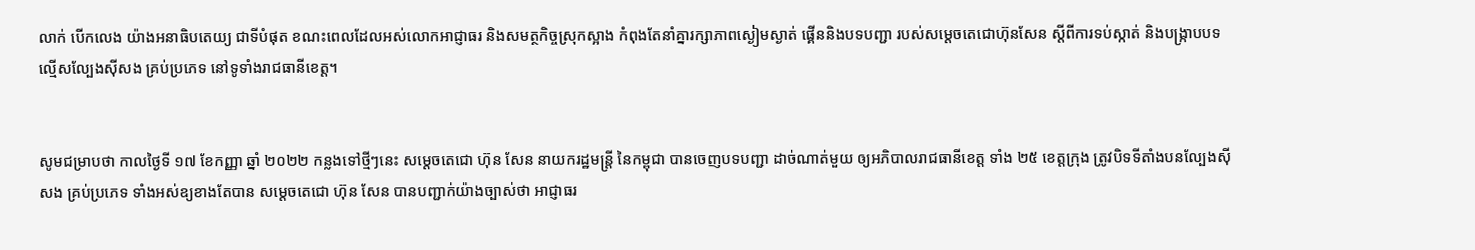លាក់ បើកលេង យ៉ាងអនាធិបតេយ្យ ជាទីបំផុត ខណះពេលដែលអស់លោកអាជ្ញាធរ និងសមត្ថកិច្ចស្រុកស្អាង កំពុងតែនាំគ្នារក្សាភាពស្ងៀមស្ងាត់ ផ្គើននិងបទបញ្ជា របស់សម្តេចតេជោហ៊ុនសែន ស្តីពីការទប់ស្កាត់ និងបង្ក្រាបបទល្មើសល្បែងស៊ីសង គ្រប់ប្រភេទ នៅទូទាំងរាជធានីខេត្ត។


សូមជម្រាបថា កាលថ្ងៃទី ១៧ ខែកញ្ញា ឆ្នាំ ២០២២ កន្លងទៅថ្មីៗនេះ សម្ដេចតេជោ ហ៊ុន សែន នាយករដ្ឋមន្ត្រី នៃកម្ពុជា បានចេញបទបញ្ជា ដាច់ណាត់មួយ ឲ្យអភិបាលរាជធានីខេត្ត ទាំង ២៥ ខេត្តក្រុង ត្រូវបិទទីតាំងបនល្បែងសុីសង គ្រប់ប្រភេទ ទាំងអស់ឧ្យខាងតែបាន សម្តេចតេជោ ហ៊ុន សែន បានបញ្ជាក់យ៉ាងច្បាស់ថា អាជ្ញាធរ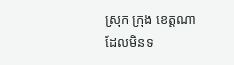ស្រុក ក្រុង ខេត្តណា ដែលមិនទ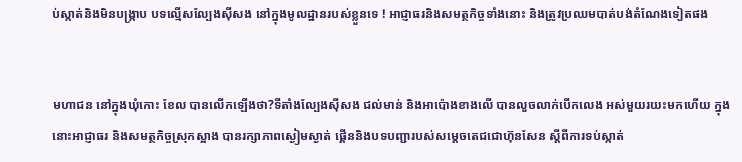ប់ស្កាត់និងមិនបង្ក្រាប បទល្មើសល្បែងស៊ីសង នៅក្នុងមូលដ្ឋានរបស់ខ្លួនទេ ! អាជ្ញាធរនិងសមត្ថកិច្ចទាំងនោះ និងត្រូវប្រឈមបាត់បង់តំណែងទៀតផង


មហាជន នៅក្នុងឃុំកោះ ខែល បានលើកឡើងថា?ទីតាំងល្បែងស៊ីសង ជល់មាន់ និងអាប៉ោងខាងលើ បានលួចលាក់បើកលេង អស់មួយរយះមកហើយ ក្នុងនោះអាជ្ញាធរ និងសមត្ថកិច្ចស្រុកស្អាង បានរក្សាភាពស្ងៀមស្ងាត់ ផ្គើននិងបទបញ្ជារបស់សម្តេចតេជជោហ៊ុនសែន ស្តីពីការទប់ស្កាត់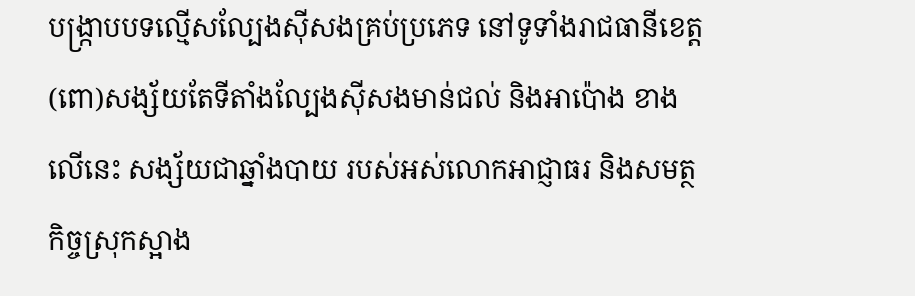បង្ក្រាបបទល្មើសល្បែងស៊ីសងគ្រប់ប្រភេទ នៅទូទាំងរាជធានីខេត្ត (ពោ)សង្ស័យតែទីតាំងល្បែងស៊ីសងមាន់ជល់ និងអាប៉ោង ខាងលើនេះ សង្ស័យជាឆ្នាំងបាយ របស់អស់លោកអាជ្ញាធរ និងសមត្ថកិច្ចស្រុកស្អាង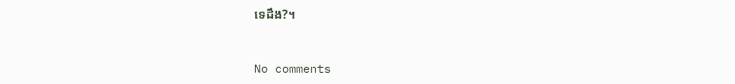ទេដឹង?។


No comments